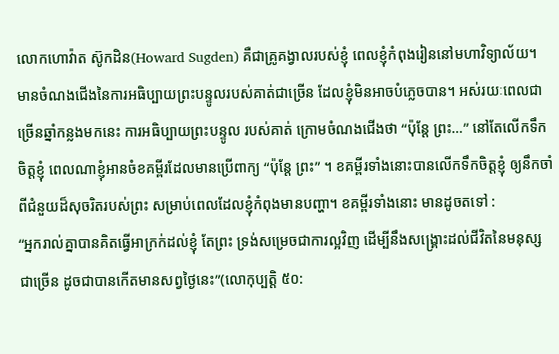លោកហោវ៉ាត ស៊ូកដិន(Howard Sugden) គឺជាគ្រូគង្វាលរបស់ខ្ញុំ ពេលខ្ញុំកំពុងរៀននៅមហាវិទ្យាល័យ។ មានចំណងជើងនៃការអធិប្បាយព្រះបន្ទូលរបស់គាត់ជាច្រើន ដែលខ្ញុំមិនអាចបំភ្លេចបាន។ អស់រយៈពេលជាច្រើនឆ្នាំកន្លងមកនេះ ការអធិប្បាយព្រះបន្ទូល របស់គាត់ ក្រោមចំណងជើងថា “ប៉ុន្តែ ព្រះ…” នៅតែលើកទឹកចិត្តខ្ញុំ ពេលណាខ្ញុំអានចំខគម្ពីរដែលមានប្រើពាក្យ “ប៉ុន្តែ ព្រះ” ។ ខគម្ពីរទាំងនោះបានលើកទឹកចិត្តខ្ញុំ ឲ្យនឹកចាំពីជំនួយដ៏សុចរិតរបស់ព្រះ សម្រាប់ពេលដែលខ្ញុំកំពុងមានបញ្ហា។ ខគម្ពីរទាំងនោះ មានដូចតទៅ :
“អ្នករាល់គ្នាបានគិតធ្វើអាក្រក់ដល់ខ្ញុំ តែព្រះ ទ្រង់សម្រេចជាការល្អវិញ ដើម្បីនឹងសង្គ្រោះដល់ជីវិតនៃមនុស្សជាច្រើន ដូចជាបានកើតមានសព្វថ្ងៃនេះ”(លោកុប្បត្តិ ៥០: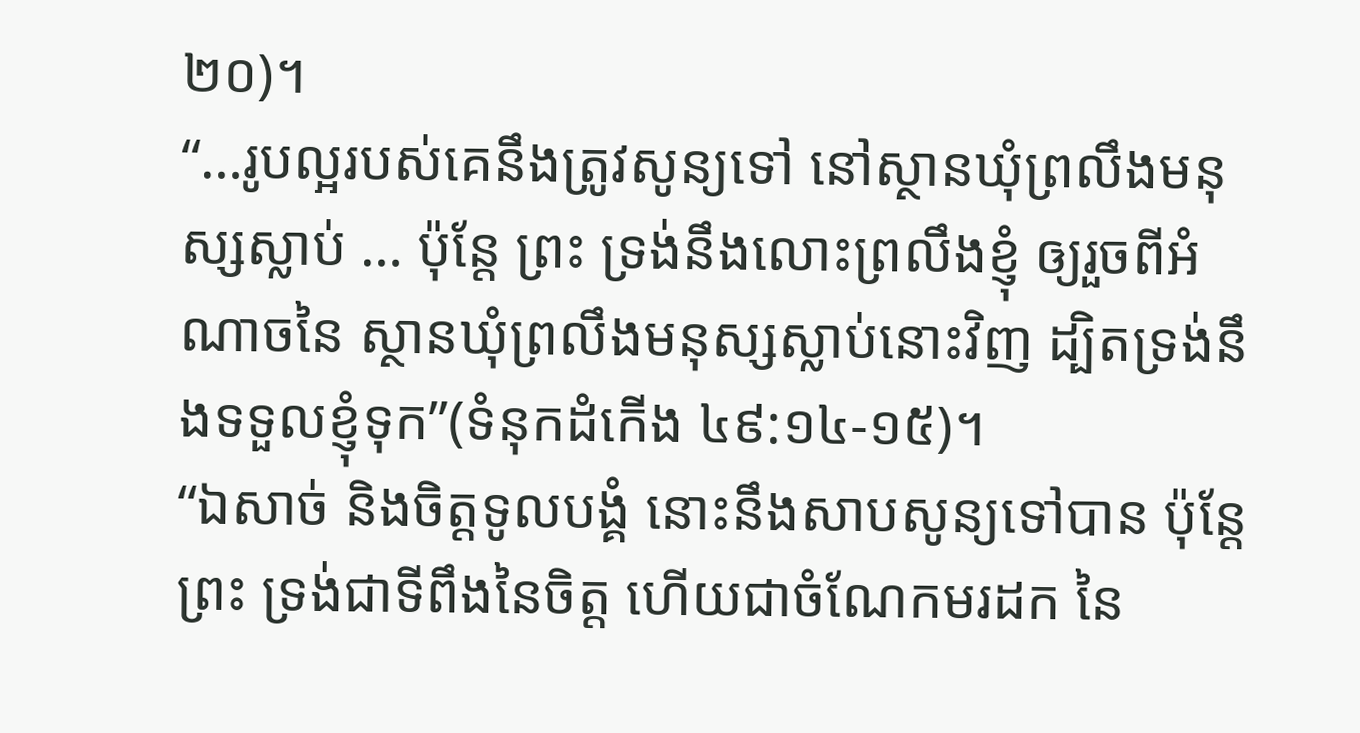២០)។
“…រូបល្អរបស់គេនឹងត្រូវសូន្យទៅ នៅស្ថានឃុំព្រលឹងមនុស្សស្លាប់ … ប៉ុន្តែ ព្រះ ទ្រង់នឹងលោះព្រលឹងខ្ញុំ ឲ្យរួចពីអំណាចនៃ ស្ថានឃុំព្រលឹងមនុស្សស្លាប់នោះវិញ ដ្បិតទ្រង់នឹងទទួលខ្ញុំទុក”(ទំនុកដំកើង ៤៩:១៤-១៥)។
“ឯសាច់ និងចិត្តទូលបង្គំ នោះនឹងសាបសូន្យទៅបាន ប៉ុន្តែ ព្រះ ទ្រង់ជាទីពឹងនៃចិត្ត ហើយជាចំណែកមរដក នៃ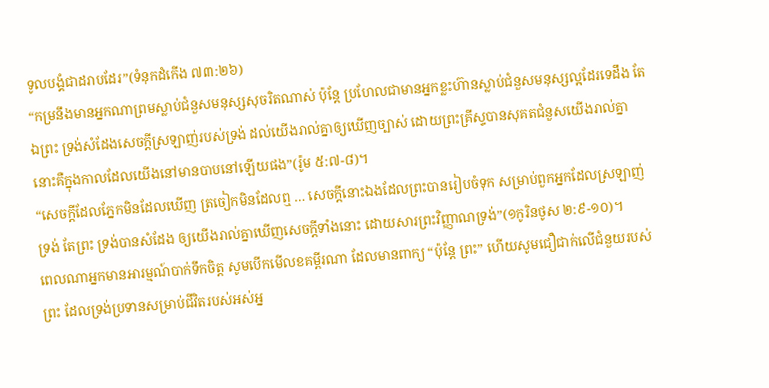ទូលបង្គំជាដរាបដែរ”(ទំនុកដំកើង ៧៣:២៦)
“កម្រនឹងមានអ្នកណាព្រមស្លាប់ជំនួសមនុស្សសុចរិតណាស់ ប៉ុន្តែ ប្រហែលជាមានអ្នកខ្លះហ៊ានស្លាប់ជំនួសមនុស្សល្អដែរទេដឹង តែឯព្រះ ទ្រង់សំដែងសេចក្តីស្រឡាញ់របស់ទ្រង់ ដល់យើងរាល់គ្នាឲ្យឃើញច្បាស់ ដោយព្រះគ្រីស្ទបានសុគតជំនួសយើងរាល់គ្នា នោះគឺក្នុងកាលដែលយើងនៅមានបាបនៅឡើយផង”(រ៉ូម ៥:៧-៨)។
“សេចក្តីដែលភ្នែកមិនដែលឃើញ ត្រចៀកមិនដែលឮ … សេចក្តីនោះឯងដែលព្រះបានរៀបចំទុក សម្រាប់ពួកអ្នកដែលស្រឡាញ់ទ្រង់ តែព្រះ ទ្រង់បានសំដែង ឲ្យយើងរាល់គ្នាឃើញសេចក្តីទាំងនោះ ដោយសារព្រះវិញ្ញាណទ្រង់”(១កូរិនថូស ២:៩-១០)។
ពេលណាអ្នកមានអារម្មណ៍បាក់ទឹកចិត្ត សូមបើកមើលខគម្ពីរណា ដែលមានពាក្យ “ប៉ុន្តែ ព្រះ” ហើយសូមជឿជាក់លើជំនួយរបស់ព្រះ ដែលទ្រង់ប្រទានសម្រាប់ជីវិតរបស់អស់អ្ន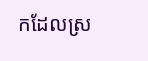កដែលស្រ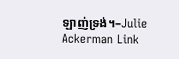ឡាញ់ទ្រង់។–Julie Ackerman Link